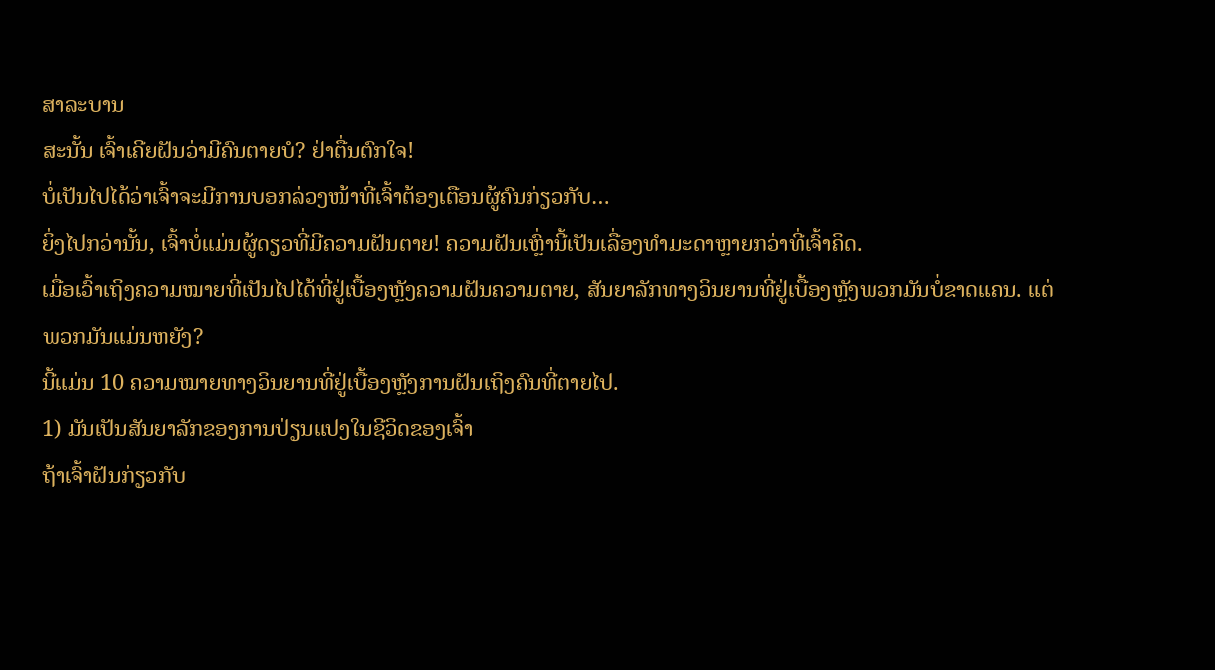ສາລະບານ
ສະນັ້ນ ເຈົ້າເຄີຍຝັນວ່າມີຄົນຕາຍບໍ? ຢ່າຕື່ນຕົກໃຈ!
ບໍ່ເປັນໄປໄດ້ວ່າເຈົ້າຈະມີການບອກລ່ວງໜ້າທີ່ເຈົ້າຕ້ອງເຕືອນຜູ້ຄົນກ່ຽວກັບ…
ຍິ່ງໄປກວ່ານັ້ນ, ເຈົ້າບໍ່ແມ່ນຜູ້ດຽວທີ່ມີຄວາມຝັນຕາຍ! ຄວາມຝັນເຫຼົ່ານີ້ເປັນເລື່ອງທຳມະດາຫຼາຍກວ່າທີ່ເຈົ້າຄິດ.
ເມື່ອເວົ້າເຖິງຄວາມໝາຍທີ່ເປັນໄປໄດ້ທີ່ຢູ່ເບື້ອງຫຼັງຄວາມຝັນຄວາມຕາຍ, ສັນຍາລັກທາງວິນຍານທີ່ຢູ່ເບື້ອງຫຼັງພວກມັນບໍ່ຂາດແຄນ. ແຕ່ພວກມັນແມ່ນຫຍັງ?
ນີ້ແມ່ນ 10 ຄວາມໝາຍທາງວິນຍານທີ່ຢູ່ເບື້ອງຫຼັງການຝັນເຖິງຄົນທີ່ຕາຍໄປ.
1) ມັນເປັນສັນຍາລັກຂອງການປ່ຽນແປງໃນຊີວິດຂອງເຈົ້າ
ຖ້າເຈົ້າຝັນກ່ຽວກັບ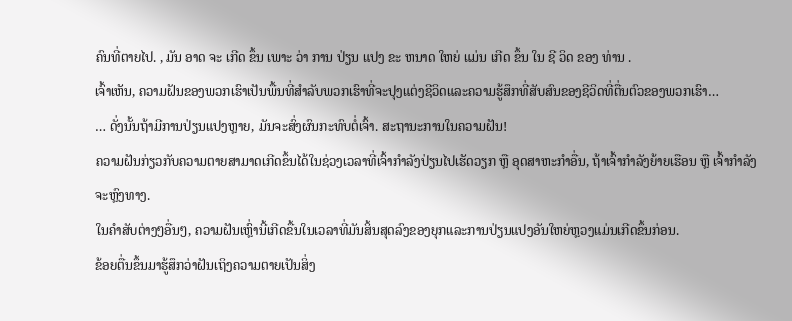ຄົນທີ່ຕາຍໄປ. , ມັນ ອາດ ຈະ ເກີດ ຂຶ້ນ ເພາະ ວ່າ ການ ປ່ຽນ ແປງ ຂະ ຫນາດ ໃຫຍ່ ແມ່ນ ເກີດ ຂຶ້ນ ໃນ ຊີ ວິດ ຂອງ ທ່ານ .
ເຈົ້າເຫັນ, ຄວາມຝັນຂອງພວກເຮົາເປັນພື້ນທີ່ສໍາລັບພວກເຮົາທີ່ຈະປຸງແຕ່ງຊີວິດແລະຄວາມຮູ້ສຶກທີ່ສັບສົນຂອງຊີວິດທີ່ຕື່ນຕົວຂອງພວກເຮົາ…
… ດັ່ງນັ້ນຖ້າມີການປ່ຽນແປງຫຼາຍ, ມັນຈະສົ່ງຜົນກະທົບຕໍ່ເຈົ້າ. ສະຖານະການໃນຄວາມຝັນ!
ຄວາມຝັນກ່ຽວກັບຄວາມຕາຍສາມາດເກີດຂຶ້ນໄດ້ໃນຊ່ວງເວລາທີ່ເຈົ້າກຳລັງປ່ຽນໄປເຮັດວຽກ ຫຼື ອຸດສາຫະກຳອື່ນ, ຖ້າເຈົ້າກຳລັງຍ້າຍເຮືອນ ຫຼື ເຈົ້າກຳລັງຈະຫຼົງທາງ.
ໃນຄໍາສັບຕ່າງໆອື່ນໆ, ຄວາມຝັນເຫຼົ່ານີ້ເກີດຂື້ນໃນເວລາທີ່ມັນສິ້ນສຸດລົງຂອງຍຸກແລະການປ່ຽນແປງອັນໃຫຍ່ຫຼວງແມ່ນເກີດຂຶ້ນກ່ອນ.
ຂ້ອຍຕື່ນຂຶ້ນມາຮູ້ສຶກວ່າຝັນເຖິງຄວາມຕາຍເປັນສິ່ງ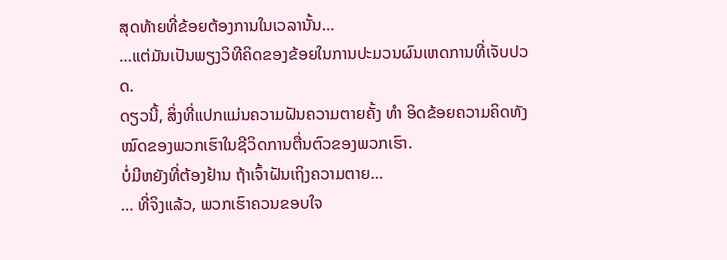ສຸດທ້າຍທີ່ຂ້ອຍຕ້ອງການໃນເວລານັ້ນ…
…ແຕ່ມັນເປັນພຽງວິທີຄິດຂອງຂ້ອຍໃນການປະມວນຜົນເຫດການທີ່ເຈັບປວດ.
ດຽວນີ້, ສິ່ງທີ່ແປກແມ່ນຄວາມຝັນຄວາມຕາຍຄັ້ງ ທຳ ອິດຂ້ອຍຄວາມຄິດທັງໝົດຂອງພວກເຮົາໃນຊີວິດການຕື່ນຕົວຂອງພວກເຮົາ.
ບໍ່ມີຫຍັງທີ່ຕ້ອງຢ້ານ ຖ້າເຈົ້າຝັນເຖິງຄວາມຕາຍ…
… ທີ່ຈິງແລ້ວ, ພວກເຮົາຄວນຂອບໃຈ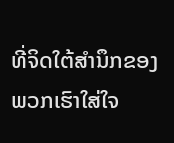ທີ່ຈິດໃຕ້ສຳນຶກຂອງພວກເຮົາໃສ່ໃຈ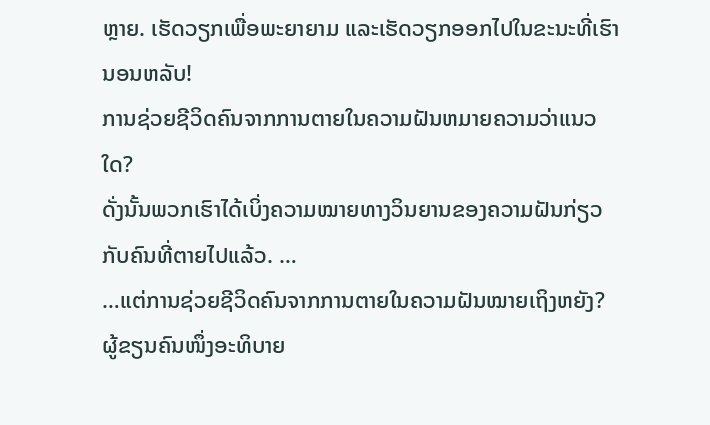ຫຼາຍ. ເຮັດວຽກເພື່ອພະຍາຍາມ ແລະເຮັດວຽກອອກໄປໃນຂະນະທີ່ເຮົານອນຫລັບ!
ການຊ່ວຍຊີວິດຄົນຈາກການຕາຍໃນຄວາມຝັນຫມາຍຄວາມວ່າແນວໃດ?
ດັ່ງນັ້ນພວກເຮົາໄດ້ເບິ່ງຄວາມໝາຍທາງວິນຍານຂອງຄວາມຝັນກ່ຽວກັບຄົນທີ່ຕາຍໄປແລ້ວ. …
…ແຕ່ການຊ່ວຍຊີວິດຄົນຈາກການຕາຍໃນຄວາມຝັນໝາຍເຖິງຫຍັງ?
ຜູ້ຂຽນຄົນໜຶ່ງອະທິບາຍ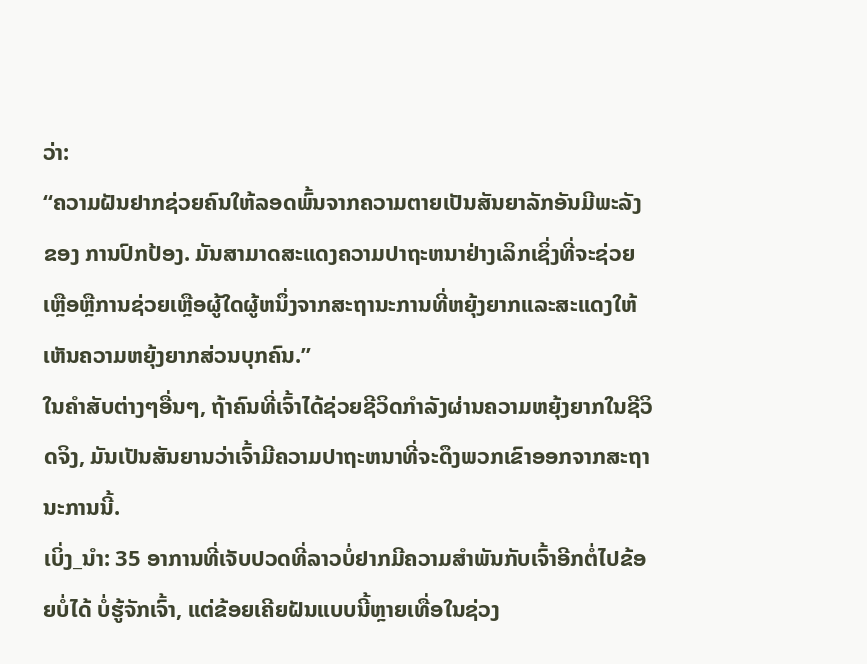ວ່າ:
“ຄວາມຝັນຢາກຊ່ວຍຄົນໃຫ້ລອດພົ້ນຈາກຄວາມຕາຍເປັນສັນຍາລັກອັນມີພະລັງຂອງ ການປົກປ້ອງ. ມັນສາມາດສະແດງຄວາມປາຖະຫນາຢ່າງເລິກເຊິ່ງທີ່ຈະຊ່ວຍເຫຼືອຫຼືການຊ່ວຍເຫຼືອຜູ້ໃດຜູ້ຫນຶ່ງຈາກສະຖານະການທີ່ຫຍຸ້ງຍາກແລະສະແດງໃຫ້ເຫັນຄວາມຫຍຸ້ງຍາກສ່ວນບຸກຄົນ.”
ໃນຄໍາສັບຕ່າງໆອື່ນໆ, ຖ້າຄົນທີ່ເຈົ້າໄດ້ຊ່ວຍຊີວິດກໍາລັງຜ່ານຄວາມຫຍຸ້ງຍາກໃນຊີວິດຈິງ, ມັນເປັນສັນຍານວ່າເຈົ້າມີຄວາມປາຖະຫນາທີ່ຈະດຶງພວກເຂົາອອກຈາກສະຖານະການນີ້.
ເບິ່ງ_ນຳ: 35 ອາການທີ່ເຈັບປວດທີ່ລາວບໍ່ຢາກມີຄວາມສໍາພັນກັບເຈົ້າອີກຕໍ່ໄປຂ້ອຍບໍ່ໄດ້ ບໍ່ຮູ້ຈັກເຈົ້າ, ແຕ່ຂ້ອຍເຄີຍຝັນແບບນີ້ຫຼາຍເທື່ອໃນຊ່ວງ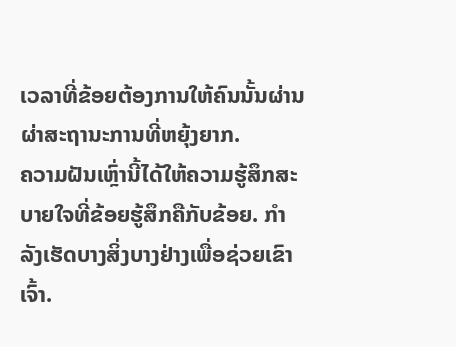ເວລາທີ່ຂ້ອຍຕ້ອງການໃຫ້ຄົນນັ້ນຜ່ານຜ່າສະຖານະການທີ່ຫຍຸ້ງຍາກ.
ຄວາມຝັນເຫຼົ່ານີ້ໄດ້ໃຫ້ຄວາມຮູ້ສຶກສະບາຍໃຈທີ່ຂ້ອຍຮູ້ສຶກຄືກັບຂ້ອຍ. ກໍາລັງເຮັດບາງສິ່ງບາງຢ່າງເພື່ອຊ່ວຍເຂົາເຈົ້າ.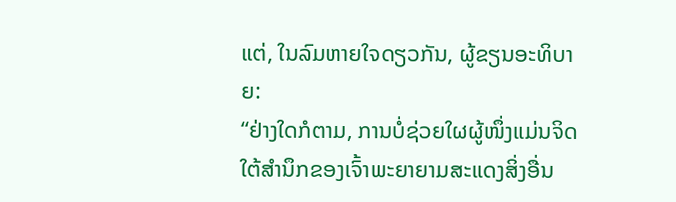ແຕ່, ໃນລົມຫາຍໃຈດຽວກັນ, ຜູ້ຂຽນອະທິບາຍ:
“ຢ່າງໃດກໍຕາມ, ການບໍ່ຊ່ວຍໃຜຜູ້ໜຶ່ງແມ່ນຈິດໃຕ້ສຳນຶກຂອງເຈົ້າພະຍາຍາມສະແດງສິ່ງອື່ນ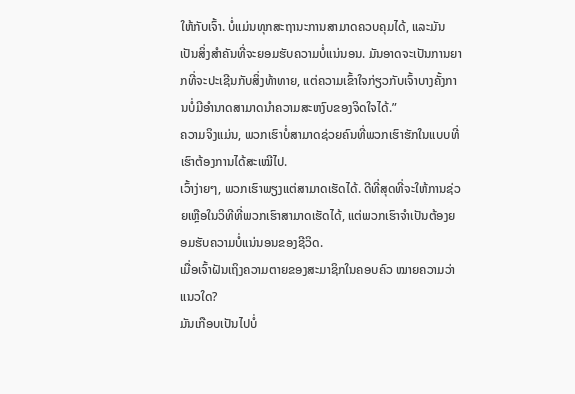ໃຫ້ກັບເຈົ້າ. ບໍ່ແມ່ນທຸກສະຖານະການສາມາດຄວບຄຸມໄດ້, ແລະມັນເປັນສິ່ງສໍາຄັນທີ່ຈະຍອມຮັບຄວາມບໍ່ແນ່ນອນ. ມັນອາດຈະເປັນການຍາກທີ່ຈະປະເຊີນກັບສິ່ງທ້າທາຍ, ແຕ່ຄວາມເຂົ້າໃຈກ່ຽວກັບເຈົ້າບາງຄັ້ງການບໍ່ມີອຳນາດສາມາດນຳຄວາມສະຫງົບຂອງຈິດໃຈໄດ້.”
ຄວາມຈິງແມ່ນ, ພວກເຮົາບໍ່ສາມາດຊ່ວຍຄົນທີ່ພວກເຮົາຮັກໃນແບບທີ່ເຮົາຕ້ອງການໄດ້ສະເໝີໄປ.
ເວົ້າງ່າຍໆ, ພວກເຮົາພຽງແຕ່ສາມາດເຮັດໄດ້. ດີທີ່ສຸດທີ່ຈະໃຫ້ການຊ່ວຍເຫຼືອໃນວິທີທີ່ພວກເຮົາສາມາດເຮັດໄດ້, ແຕ່ພວກເຮົາຈໍາເປັນຕ້ອງຍອມຮັບຄວາມບໍ່ແນ່ນອນຂອງຊີວິດ.
ເມື່ອເຈົ້າຝັນເຖິງຄວາມຕາຍຂອງສະມາຊິກໃນຄອບຄົວ ໝາຍຄວາມວ່າແນວໃດ?
ມັນເກືອບເປັນໄປບໍ່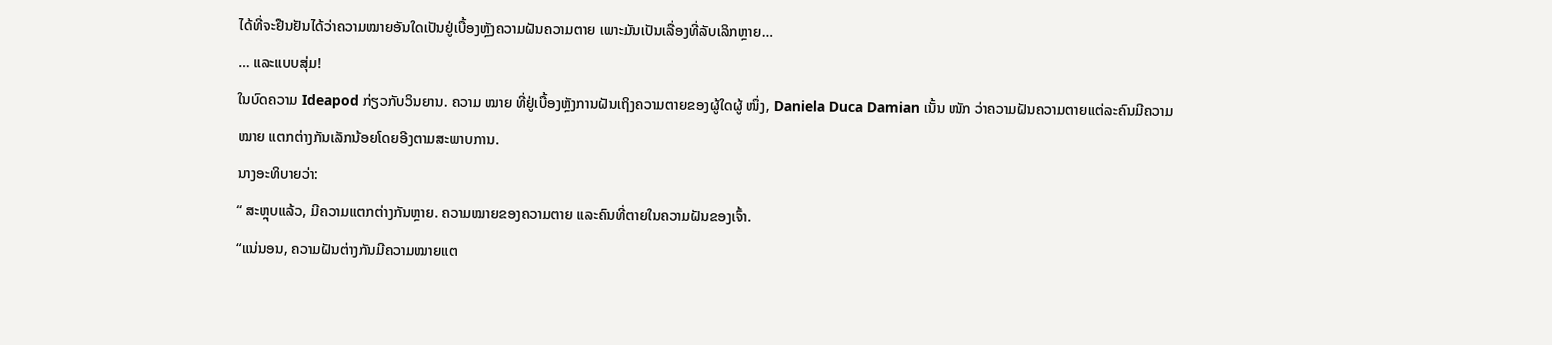ໄດ້ທີ່ຈະຢືນຢັນໄດ້ວ່າຄວາມໝາຍອັນໃດເປັນຢູ່ເບື້ອງຫຼັງຄວາມຝັນຄວາມຕາຍ ເພາະມັນເປັນເລື່ອງທີ່ລັບເລິກຫຼາຍ…
… ແລະແບບສຸ່ມ!
ໃນບົດຄວາມ Ideapod ກ່ຽວກັບວິນຍານ. ຄວາມ ໝາຍ ທີ່ຢູ່ເບື້ອງຫຼັງການຝັນເຖິງຄວາມຕາຍຂອງຜູ້ໃດຜູ້ ໜຶ່ງ, Daniela Duca Damian ເນັ້ນ ໜັກ ວ່າຄວາມຝັນຄວາມຕາຍແຕ່ລະຄົນມີຄວາມ ໝາຍ ແຕກຕ່າງກັນເລັກນ້ອຍໂດຍອີງຕາມສະພາບການ.
ນາງອະທິບາຍວ່າ:
“ ສະຫຼຸບແລ້ວ, ມີຄວາມແຕກຕ່າງກັນຫຼາຍ. ຄວາມໝາຍຂອງຄວາມຕາຍ ແລະຄົນທີ່ຕາຍໃນຄວາມຝັນຂອງເຈົ້າ.
“ແນ່ນອນ, ຄວາມຝັນຕ່າງກັນມີຄວາມໝາຍແຕ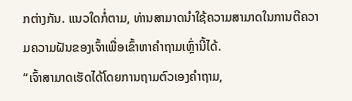ກຕ່າງກັນ. ແນວໃດກໍ່ຕາມ, ທ່ານສາມາດນໍາໃຊ້ຄວາມສາມາດໃນການຕີຄວາມຄວາມຝັນຂອງເຈົ້າເພື່ອເຂົ້າຫາຄໍາຖາມເຫຼົ່ານີ້ໄດ້.
“ເຈົ້າສາມາດເຮັດໄດ້ໂດຍການຖາມຕົວເອງຄໍາຖາມ,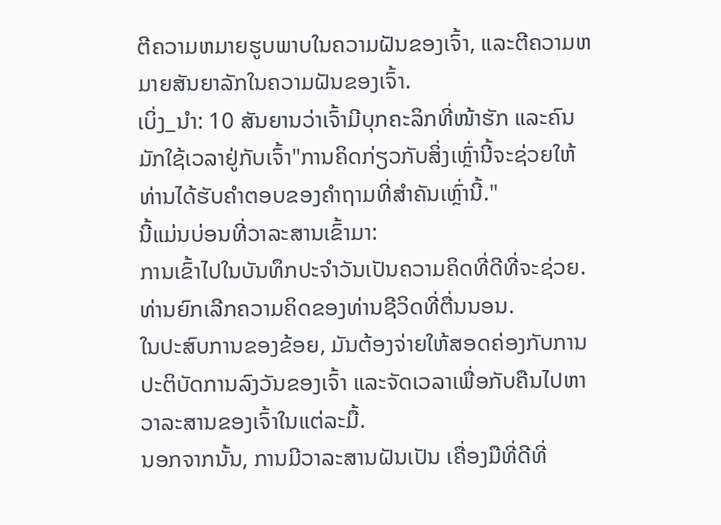ຕີຄວາມຫມາຍຮູບພາບໃນຄວາມຝັນຂອງເຈົ້າ, ແລະຕີຄວາມຫມາຍສັນຍາລັກໃນຄວາມຝັນຂອງເຈົ້າ.
ເບິ່ງ_ນຳ: 10 ສັນຍານວ່າເຈົ້າມີບຸກຄະລິກທີ່ໜ້າຮັກ ແລະຄົນມັກໃຊ້ເວລາຢູ່ກັບເຈົ້າ"ການຄິດກ່ຽວກັບສິ່ງເຫຼົ່ານີ້ຈະຊ່ວຍໃຫ້ທ່ານໄດ້ຮັບຄໍາຕອບຂອງຄໍາຖາມທີ່ສໍາຄັນເຫຼົ່ານີ້."
ນີ້ແມ່ນບ່ອນທີ່ວາລະສານເຂົ້າມາ:
ການເຂົ້າໄປໃນບັນທຶກປະຈໍາວັນເປັນຄວາມຄິດທີ່ດີທີ່ຈະຊ່ວຍ. ທ່ານຍົກເລີກຄວາມຄິດຂອງທ່ານຊີວິດທີ່ຕື່ນນອນ.
ໃນປະສົບການຂອງຂ້ອຍ, ມັນຕ້ອງຈ່າຍໃຫ້ສອດຄ່ອງກັບການປະຕິບັດການລົງວັນຂອງເຈົ້າ ແລະຈັດເວລາເພື່ອກັບຄືນໄປຫາວາລະສານຂອງເຈົ້າໃນແຕ່ລະມື້.
ນອກຈາກນັ້ນ, ການມີວາລະສານຝັນເປັນ ເຄື່ອງມືທີ່ດີທີ່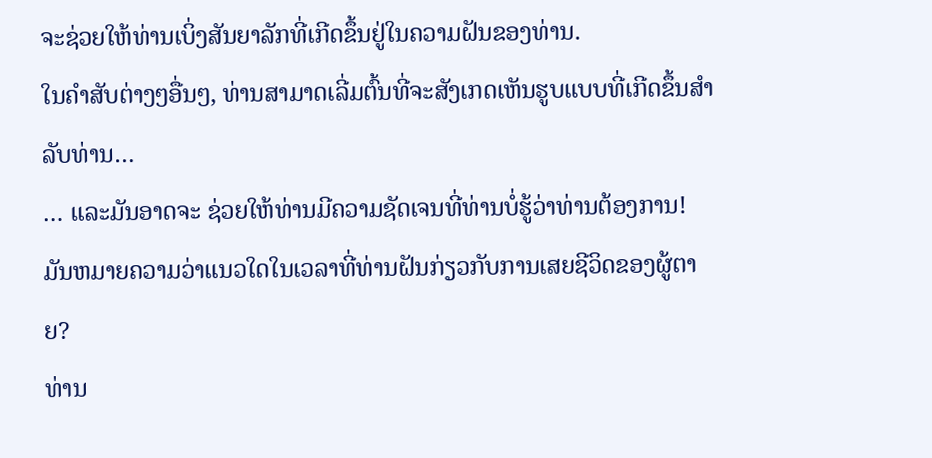ຈະຊ່ວຍໃຫ້ທ່ານເບິ່ງສັນຍາລັກທີ່ເກີດຂຶ້ນຢູ່ໃນຄວາມຝັນຂອງທ່ານ.
ໃນຄໍາສັບຕ່າງໆອື່ນໆ, ທ່ານສາມາດເລີ່ມຕົ້ນທີ່ຈະສັງເກດເຫັນຮູບແບບທີ່ເກີດຂຶ້ນສໍາລັບທ່ານ…
… ແລະມັນອາດຈະ ຊ່ວຍໃຫ້ທ່ານມີຄວາມຊັດເຈນທີ່ທ່ານບໍ່ຮູ້ວ່າທ່ານຕ້ອງການ!
ມັນຫມາຍຄວາມວ່າແນວໃດໃນເວລາທີ່ທ່ານຝັນກ່ຽວກັບການເສຍຊີວິດຂອງຜູ້ຕາຍ?
ທ່ານ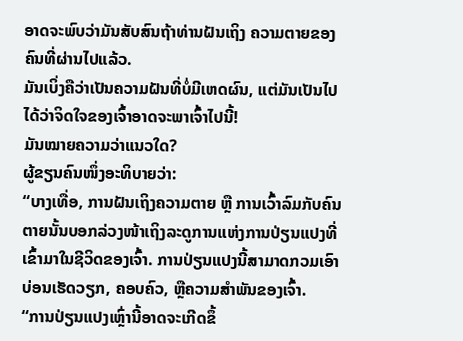ອາດຈະພົບວ່າມັນສັບສົນຖ້າທ່ານຝັນເຖິງ ຄວາມຕາຍຂອງຄົນທີ່ຜ່ານໄປແລ້ວ.
ມັນເບິ່ງຄືວ່າເປັນຄວາມຝັນທີ່ບໍ່ມີເຫດຜົນ, ແຕ່ມັນເປັນໄປໄດ້ວ່າຈິດໃຈຂອງເຈົ້າອາດຈະພາເຈົ້າໄປນີ້!
ມັນໝາຍຄວາມວ່າແນວໃດ?
ຜູ້ຂຽນຄົນໜຶ່ງອະທິບາຍວ່າ:
“ບາງເທື່ອ, ການຝັນເຖິງຄວາມຕາຍ ຫຼື ການເວົ້າລົມກັບຄົນຕາຍນັ້ນບອກລ່ວງໜ້າເຖິງລະດູການແຫ່ງການປ່ຽນແປງທີ່ເຂົ້າມາໃນຊີວິດຂອງເຈົ້າ. ການປ່ຽນແປງນີ້ສາມາດກວມເອົາບ່ອນເຮັດວຽກ, ຄອບຄົວ, ຫຼືຄວາມສໍາພັນຂອງເຈົ້າ.
“ການປ່ຽນແປງເຫຼົ່ານີ້ອາດຈະເກີດຂຶ້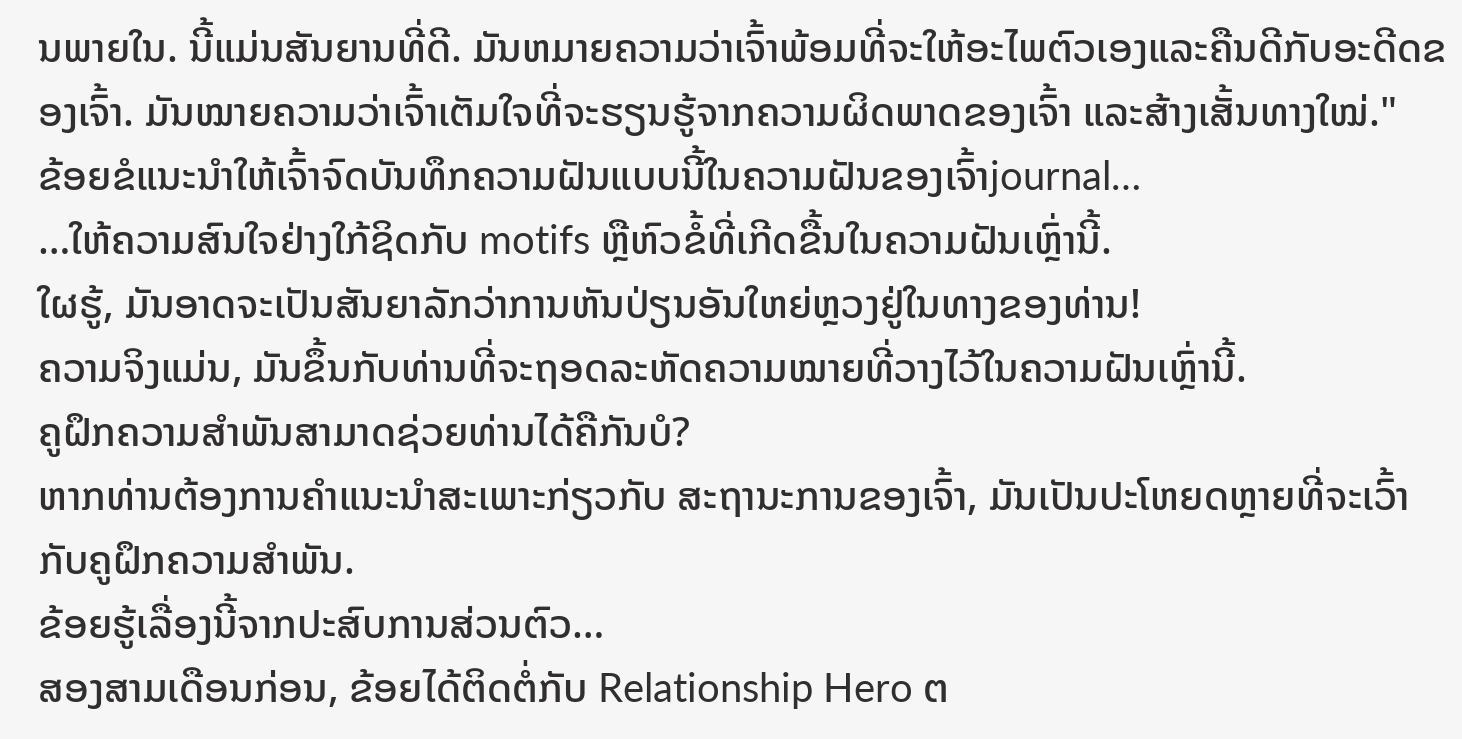ນພາຍໃນ. ນີ້ແມ່ນສັນຍານທີ່ດີ. ມັນຫມາຍຄວາມວ່າເຈົ້າພ້ອມທີ່ຈະໃຫ້ອະໄພຕົວເອງແລະຄືນດີກັບອະດີດຂອງເຈົ້າ. ມັນໝາຍຄວາມວ່າເຈົ້າເຕັມໃຈທີ່ຈະຮຽນຮູ້ຈາກຄວາມຜິດພາດຂອງເຈົ້າ ແລະສ້າງເສັ້ນທາງໃໝ່."
ຂ້ອຍຂໍແນະນຳໃຫ້ເຈົ້າຈົດບັນທຶກຄວາມຝັນແບບນີ້ໃນຄວາມຝັນຂອງເຈົ້າjournal…
…ໃຫ້ຄວາມສົນໃຈຢ່າງໃກ້ຊິດກັບ motifs ຫຼືຫົວຂໍ້ທີ່ເກີດຂື້ນໃນຄວາມຝັນເຫຼົ່ານີ້.
ໃຜຮູ້, ມັນອາດຈະເປັນສັນຍາລັກວ່າການຫັນປ່ຽນອັນໃຫຍ່ຫຼວງຢູ່ໃນທາງຂອງທ່ານ!
ຄວາມຈິງແມ່ນ, ມັນຂຶ້ນກັບທ່ານທີ່ຈະຖອດລະຫັດຄວາມໝາຍທີ່ວາງໄວ້ໃນຄວາມຝັນເຫຼົ່ານີ້.
ຄູຝຶກຄວາມສຳພັນສາມາດຊ່ວຍທ່ານໄດ້ຄືກັນບໍ?
ຫາກທ່ານຕ້ອງການຄຳແນະນຳສະເພາະກ່ຽວກັບ ສະຖານະການຂອງເຈົ້າ, ມັນເປັນປະໂຫຍດຫຼາຍທີ່ຈະເວົ້າກັບຄູຝຶກຄວາມສຳພັນ.
ຂ້ອຍຮູ້ເລື່ອງນີ້ຈາກປະສົບການສ່ວນຕົວ…
ສອງສາມເດືອນກ່ອນ, ຂ້ອຍໄດ້ຕິດຕໍ່ກັບ Relationship Hero ຕ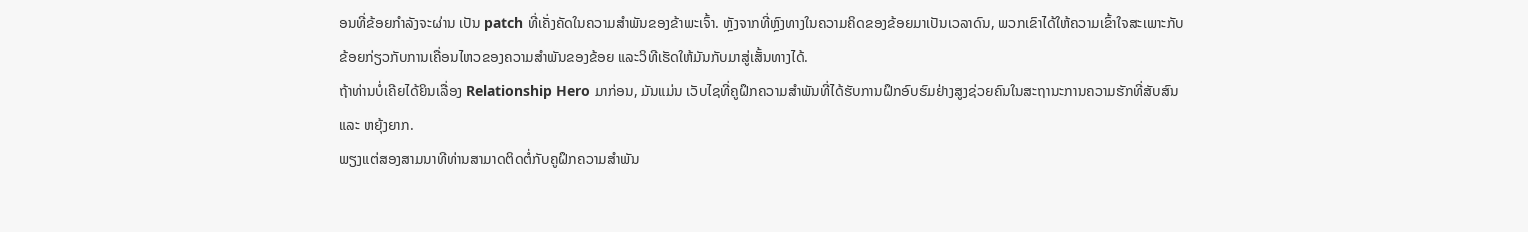ອນທີ່ຂ້ອຍກຳລັງຈະຜ່ານ ເປັນ patch ທີ່ເຄັ່ງຄັດໃນຄວາມສໍາພັນຂອງຂ້າພະເຈົ້າ. ຫຼັງຈາກທີ່ຫຼົງທາງໃນຄວາມຄິດຂອງຂ້ອຍມາເປັນເວລາດົນ, ພວກເຂົາໄດ້ໃຫ້ຄວາມເຂົ້າໃຈສະເພາະກັບຂ້ອຍກ່ຽວກັບການເຄື່ອນໄຫວຂອງຄວາມສຳພັນຂອງຂ້ອຍ ແລະວິທີເຮັດໃຫ້ມັນກັບມາສູ່ເສັ້ນທາງໄດ້.
ຖ້າທ່ານບໍ່ເຄີຍໄດ້ຍິນເລື່ອງ Relationship Hero ມາກ່ອນ, ມັນແມ່ນ ເວັບໄຊທີ່ຄູຝຶກຄວາມສຳພັນທີ່ໄດ້ຮັບການຝຶກອົບຮົມຢ່າງສູງຊ່ວຍຄົນໃນສະຖານະການຄວາມຮັກທີ່ສັບສົນ ແລະ ຫຍຸ້ງຍາກ.
ພຽງແຕ່ສອງສາມນາທີທ່ານສາມາດຕິດຕໍ່ກັບຄູຝຶກຄວາມສຳພັນ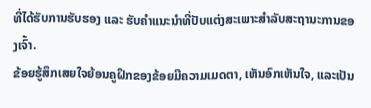ທີ່ໄດ້ຮັບການຮັບຮອງ ແລະ ຮັບຄຳແນະນຳທີ່ປັບແຕ່ງສະເພາະສຳລັບສະຖານະການຂອງເຈົ້າ.
ຂ້ອຍຮູ້ສຶກເສຍໃຈຍ້ອນຄູຝຶກຂອງຂ້ອຍມີຄວາມເມດຕາ, ເຫັນອົກເຫັນໃຈ, ແລະເປັນ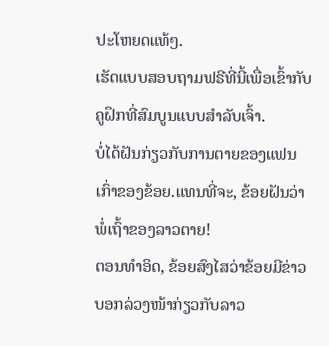ປະໂຫຍດແທ້ໆ.
ເຮັດແບບສອບຖາມຟຣີທີ່ນີ້ເພື່ອເຂົ້າກັບຄູຝຶກທີ່ສົມບູນແບບສຳລັບເຈົ້າ.
ບໍ່ໄດ້ຝັນກ່ຽວກັບການຕາຍຂອງແຟນເກົ່າຂອງຂ້ອຍ.ແທນທີ່ຈະ, ຂ້ອຍຝັນວ່າພໍ່ເຖົ້າຂອງລາວຕາຍ!
ຕອນທໍາອິດ, ຂ້ອຍສົງໄສວ່າຂ້ອຍມີຂ່າວບອກລ່ວງໜ້າກ່ຽວກັບລາວ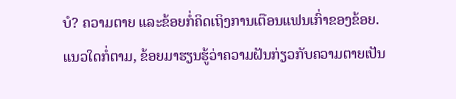ບໍ? ຄວາມຕາຍ ແລະຂ້ອຍກໍ່ຄິດເຖິງການເຕືອນແຟນເກົ່າຂອງຂ້ອຍ.
ແນວໃດກໍ່ຕາມ, ຂ້ອຍມາຮຽນຮູ້ວ່າຄວາມຝັນກ່ຽວກັບຄວາມຕາຍເປັນ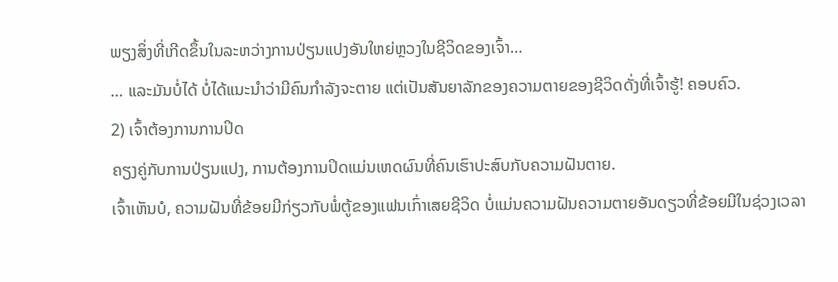ພຽງສິ່ງທີ່ເກີດຂຶ້ນໃນລະຫວ່າງການປ່ຽນແປງອັນໃຫຍ່ຫຼວງໃນຊີວິດຂອງເຈົ້າ…
… ແລະມັນບໍ່ໄດ້ ບໍ່ໄດ້ແນະນຳວ່າມີຄົນກຳລັງຈະຕາຍ ແຕ່ເປັນສັນຍາລັກຂອງຄວາມຕາຍຂອງຊີວິດດັ່ງທີ່ເຈົ້າຮູ້! ຄອບຄົວ.
2) ເຈົ້າຕ້ອງການການປິດ
ຄຽງຄູ່ກັບການປ່ຽນແປງ, ການຕ້ອງການປິດແມ່ນເຫດຜົນທີ່ຄົນເຮົາປະສົບກັບຄວາມຝັນຕາຍ.
ເຈົ້າເຫັນບໍ, ຄວາມຝັນທີ່ຂ້ອຍມີກ່ຽວກັບພໍ່ຕູ້ຂອງແຟນເກົ່າເສຍຊີວິດ ບໍ່ແມ່ນຄວາມຝັນຄວາມຕາຍອັນດຽວທີ່ຂ້ອຍມີໃນຊ່ວງເວລາ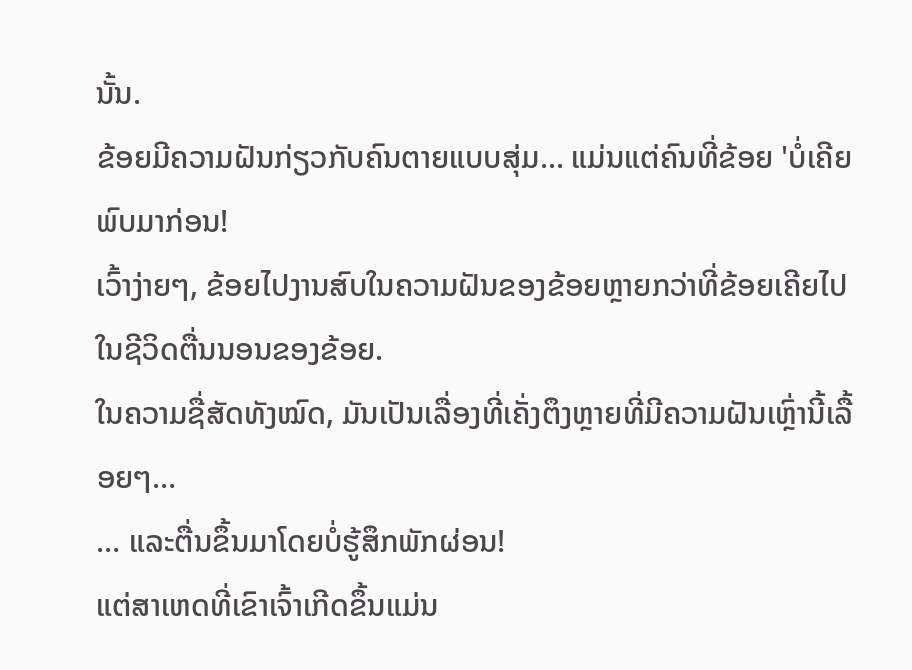ນັ້ນ.
ຂ້ອຍມີຄວາມຝັນກ່ຽວກັບຄົນຕາຍແບບສຸ່ມ... ແມ່ນແຕ່ຄົນທີ່ຂ້ອຍ 'ບໍ່ເຄີຍພົບມາກ່ອນ!
ເວົ້າງ່າຍໆ, ຂ້ອຍໄປງານສົບໃນຄວາມຝັນຂອງຂ້ອຍຫຼາຍກວ່າທີ່ຂ້ອຍເຄີຍໄປໃນຊີວິດຕື່ນນອນຂອງຂ້ອຍ.
ໃນຄວາມຊື່ສັດທັງໝົດ, ມັນເປັນເລື່ອງທີ່ເຄັ່ງຕຶງຫຼາຍທີ່ມີຄວາມຝັນເຫຼົ່ານີ້ເລື້ອຍໆ…
… ແລະຕື່ນຂຶ້ນມາໂດຍບໍ່ຮູ້ສຶກພັກຜ່ອນ!
ແຕ່ສາເຫດທີ່ເຂົາເຈົ້າເກີດຂຶ້ນແມ່ນ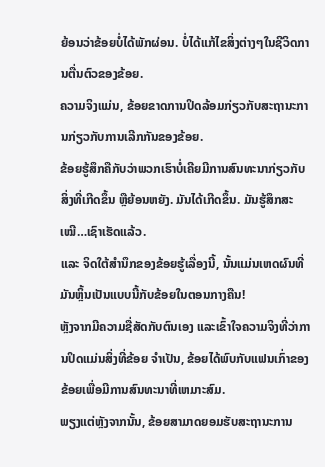ຍ້ອນວ່າຂ້ອຍບໍ່ໄດ້ພັກຜ່ອນ. ບໍ່ໄດ້ແກ້ໄຂສິ່ງຕ່າງໆໃນຊີວິດການຕື່ນຕົວຂອງຂ້ອຍ.
ຄວາມຈິງແມ່ນ, ຂ້ອຍຂາດການປິດລ້ອມກ່ຽວກັບສະຖານະການກ່ຽວກັບການເລີກກັນຂອງຂ້ອຍ.
ຂ້ອຍຮູ້ສຶກຄືກັບວ່າພວກເຮົາບໍ່ເຄີຍມີການສົນທະນາກ່ຽວກັບສິ່ງທີ່ເກີດຂຶ້ນ ຫຼືຍ້ອນຫຍັງ. ມັນໄດ້ເກີດຂຶ້ນ. ມັນຮູ້ສຶກສະ ເໝີ…ເຊົາເຮັດແລ້ວ.
ແລະ ຈິດໃຕ້ສຳນຶກຂອງຂ້ອຍຮູ້ເລື່ອງນີ້, ນັ້ນແມ່ນເຫດຜົນທີ່ມັນຫຼິ້ນເປັນແບບນີ້ກັບຂ້ອຍໃນຕອນກາງຄືນ!
ຫຼັງຈາກມີຄວາມຊື່ສັດກັບຕົນເອງ ແລະເຂົ້າໃຈຄວາມຈິງທີ່ວ່າການປິດແມ່ນສິ່ງທີ່ຂ້ອຍ ຈໍາເປັນ, ຂ້ອຍໄດ້ພົບກັບແຟນເກົ່າຂອງຂ້ອຍເພື່ອມີການສົນທະນາທີ່ເຫມາະສົມ.
ພຽງແຕ່ຫຼັງຈາກນັ້ນ, ຂ້ອຍສາມາດຍອມຮັບສະຖານະການ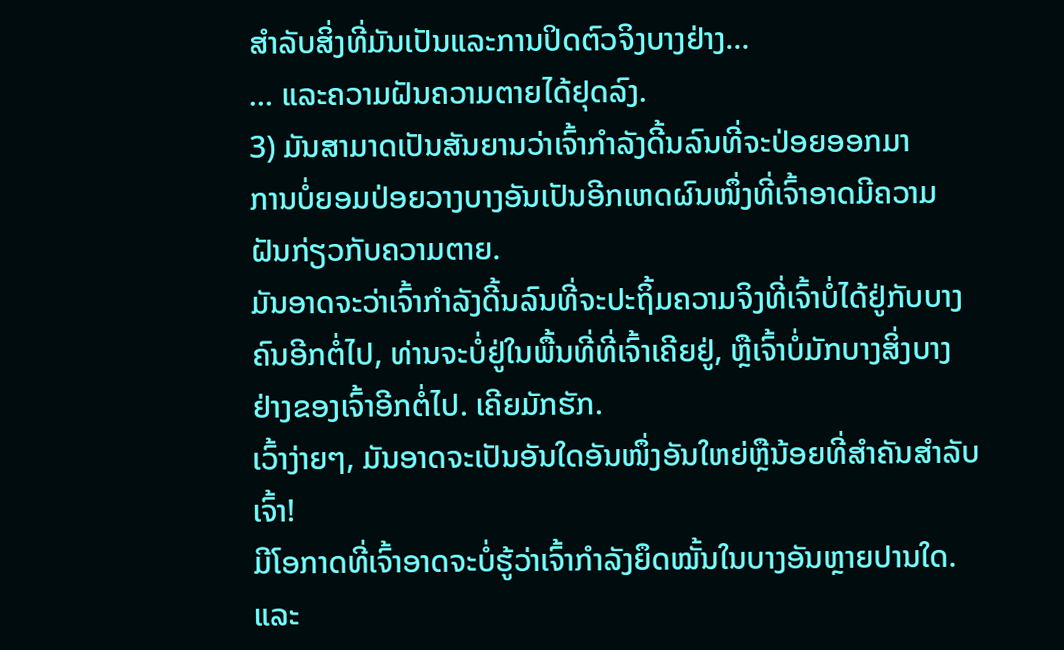ສໍາລັບສິ່ງທີ່ມັນເປັນແລະການປິດຕົວຈິງບາງຢ່າງ…
… ແລະຄວາມຝັນຄວາມຕາຍໄດ້ຢຸດລົງ.
3) ມັນສາມາດເປັນສັນຍານວ່າເຈົ້າກຳລັງດີ້ນລົນທີ່ຈະປ່ອຍອອກມາ
ການບໍ່ຍອມປ່ອຍວາງບາງອັນເປັນອີກເຫດຜົນໜຶ່ງທີ່ເຈົ້າອາດມີຄວາມຝັນກ່ຽວກັບຄວາມຕາຍ.
ມັນອາດຈະວ່າເຈົ້າກຳລັງດີ້ນລົນທີ່ຈະປະຖິ້ມຄວາມຈິງທີ່ເຈົ້າບໍ່ໄດ້ຢູ່ກັບບາງຄົນອີກຕໍ່ໄປ, ທ່ານຈະບໍ່ຢູ່ໃນພື້ນທີ່ທີ່ເຈົ້າເຄີຍຢູ່, ຫຼືເຈົ້າບໍ່ມັກບາງສິ່ງບາງຢ່າງຂອງເຈົ້າອີກຕໍ່ໄປ. ເຄີຍມັກຮັກ.
ເວົ້າງ່າຍໆ, ມັນອາດຈະເປັນອັນໃດອັນໜຶ່ງອັນໃຫຍ່ຫຼືນ້ອຍທີ່ສຳຄັນສຳລັບເຈົ້າ!
ມີໂອກາດທີ່ເຈົ້າອາດຈະບໍ່ຮູ້ວ່າເຈົ້າກຳລັງຍຶດໝັ້ນໃນບາງອັນຫຼາຍປານໃດ. ແລະ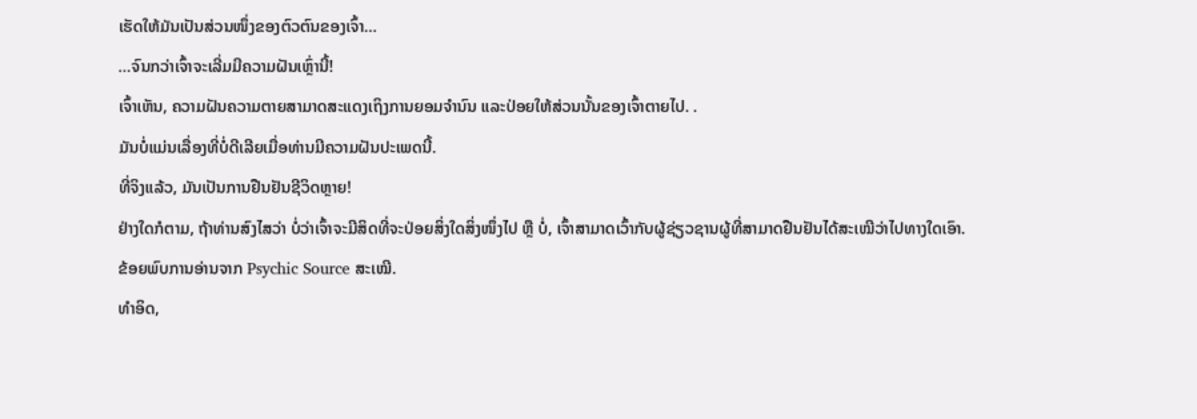ເຮັດໃຫ້ມັນເປັນສ່ວນໜຶ່ງຂອງຕົວຕົນຂອງເຈົ້າ…
…ຈົນກວ່າເຈົ້າຈະເລີ່ມມີຄວາມຝັນເຫຼົ່ານີ້!
ເຈົ້າເຫັນ, ຄວາມຝັນຄວາມຕາຍສາມາດສະແດງເຖິງການຍອມຈຳນົນ ແລະປ່ອຍໃຫ້ສ່ວນນັ້ນຂອງເຈົ້າຕາຍໄປ. .
ມັນບໍ່ແມ່ນເລື່ອງທີ່ບໍ່ດີເລີຍເມື່ອທ່ານມີຄວາມຝັນປະເພດນີ້.
ທີ່ຈິງແລ້ວ, ມັນເປັນການຢືນຢັນຊີວິດຫຼາຍ!
ຢ່າງໃດກໍຕາມ, ຖ້າທ່ານສົງໄສວ່າ ບໍ່ວ່າເຈົ້າຈະມີສິດທີ່ຈະປ່ອຍສິ່ງໃດສິ່ງໜຶ່ງໄປ ຫຼື ບໍ່, ເຈົ້າສາມາດເວົ້າກັບຜູ້ຊ່ຽວຊານຜູ້ທີ່ສາມາດຢືນຢັນໄດ້ສະເໝີວ່າໄປທາງໃດເອົາ.
ຂ້ອຍພົບການອ່ານຈາກ Psychic Source ສະເໝີ.
ທຳອິດ,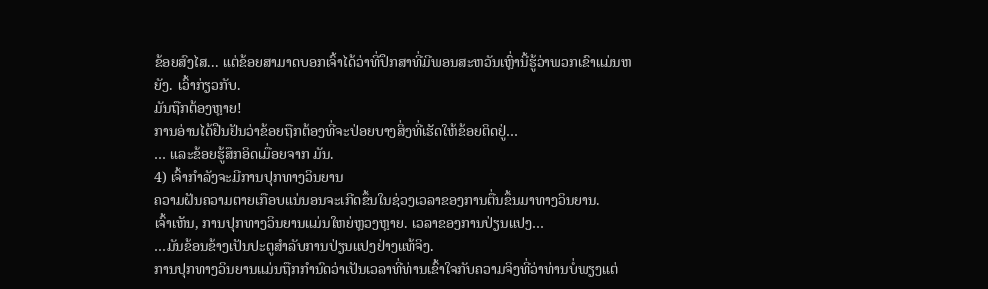ຂ້ອຍສົງໄສ... ແຕ່ຂ້ອຍສາມາດບອກເຈົ້າໄດ້ວ່າທີ່ປຶກສາທີ່ມີພອນສະຫວັນເຫຼົ່ານີ້ຮູ້ວ່າພວກເຂົາແມ່ນຫຍັງ. ເວົ້າກ່ຽວກັບ.
ມັນຖືກຕ້ອງຫຼາຍ!
ການອ່ານໄດ້ຢືນຢັນວ່າຂ້ອຍຖືກຕ້ອງທີ່ຈະປ່ອຍບາງສິ່ງທີ່ເຮັດໃຫ້ຂ້ອຍຕິດຢູ່…
… ແລະຂ້ອຍຮູ້ສຶກອິດເມື່ອຍຈາກ ມັນ.
4) ເຈົ້າກຳລັງຈະມີການປຸກທາງວິນຍານ
ຄວາມຝັນຄວາມຕາຍເກືອບແນ່ນອນຈະເກີດຂຶ້ນໃນຊ່ວງເວລາຂອງການຕື່ນຂຶ້ນມາທາງວິນຍານ.
ເຈົ້າເຫັນ, ການປຸກທາງວິນຍານແມ່ນໃຫຍ່ຫຼວງຫຼາຍ. ເວລາຂອງການປ່ຽນແປງ…
…ມັນຂ້ອນຂ້າງເປັນປະຕູສໍາລັບການປ່ຽນແປງຢ່າງແທ້ຈິງ.
ການປຸກທາງວິນຍານແມ່ນຖືກກໍານົດວ່າເປັນເວລາທີ່ທ່ານເຂົ້າໃຈກັບຄວາມຈິງທີ່ວ່າທ່ານບໍ່ພຽງແຕ່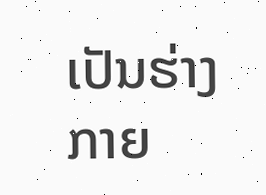ເປັນຮ່າງກາຍ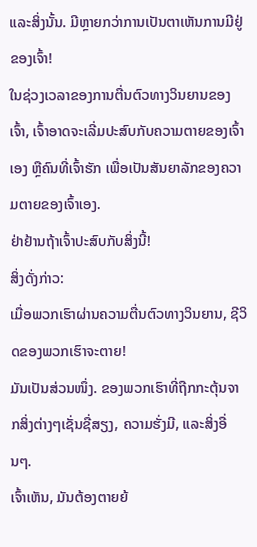ແລະສິ່ງນັ້ນ. ມີຫຼາຍກວ່າການເປັນຕາເຫັນການມີຢູ່ຂອງເຈົ້າ!
ໃນຊ່ວງເວລາຂອງການຕື່ນຕົວທາງວິນຍານຂອງເຈົ້າ, ເຈົ້າອາດຈະເລີ່ມປະສົບກັບຄວາມຕາຍຂອງເຈົ້າເອງ ຫຼືຄົນທີ່ເຈົ້າຮັກ ເພື່ອເປັນສັນຍາລັກຂອງຄວາມຕາຍຂອງເຈົ້າເອງ.
ຢ່າຢ້ານຖ້າເຈົ້າປະສົບກັບສິ່ງນີ້!
ສິ່ງດັ່ງກ່າວ:
ເມື່ອພວກເຮົາຜ່ານຄວາມຕື່ນຕົວທາງວິນຍານ, ຊີວິດຂອງພວກເຮົາຈະຕາຍ!
ມັນເປັນສ່ວນໜຶ່ງ. ຂອງພວກເຮົາທີ່ຖືກກະຕຸ້ນຈາກສິ່ງຕ່າງໆເຊັ່ນຊື່ສຽງ, ຄວາມຮັ່ງມີ, ແລະສິ່ງອື່ນໆ.
ເຈົ້າເຫັນ, ມັນຕ້ອງຕາຍຍ້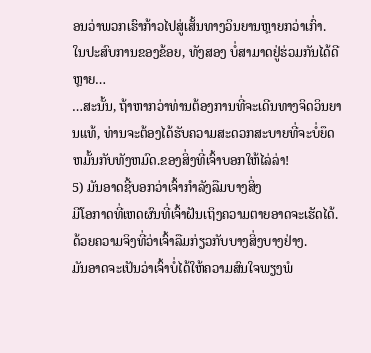ອນວ່າພວກເຮົາກ້າວໄປສູ່ເສັ້ນທາງວິນຍານຫຼາຍກວ່າເກົ່າ.
ໃນປະສົບການຂອງຂ້ອຍ, ທັງສອງ ບໍ່ສາມາດຢູ່ຮ່ວມກັນໄດ້ດີຫຼາຍ…
…ສະນັ້ນ, ຖ້າຫາກວ່າທ່ານຕ້ອງການທີ່ຈະເດີນທາງຈິດວິນຍານແທ້, ທ່ານຈະຕ້ອງໄດ້ຮັບຄວາມສະດວກສະບາຍທີ່ຈະບໍ່ຍຶດຫມັ້ນກັບທັງຫມົດ.ຂອງສິ່ງທີ່ເຈົ້າບອກໃຫ້ໄລ່ລ່າ!
5) ມັນອາດຊີ້ບອກວ່າເຈົ້າກຳລັງລືມບາງສິ່ງ
ມີໂອກາດທີ່ເຫດຜົນທີ່ເຈົ້າຝັນເຖິງຄວາມຕາຍອາດຈະເຮັດໄດ້. ດ້ວຍຄວາມຈິງທີ່ວ່າເຈົ້າລືມກ່ຽວກັບບາງສິ່ງບາງຢ່າງ.
ມັນອາດຈະເປັນວ່າເຈົ້າບໍ່ໄດ້ໃຫ້ຄວາມສົນໃຈພຽງພໍ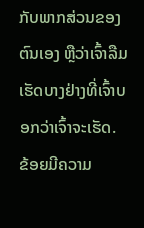ກັບພາກສ່ວນຂອງຕົນເອງ ຫຼືວ່າເຈົ້າລືມເຮັດບາງຢ່າງທີ່ເຈົ້າບອກວ່າເຈົ້າຈະເຮັດ.
ຂ້ອຍມີຄວາມ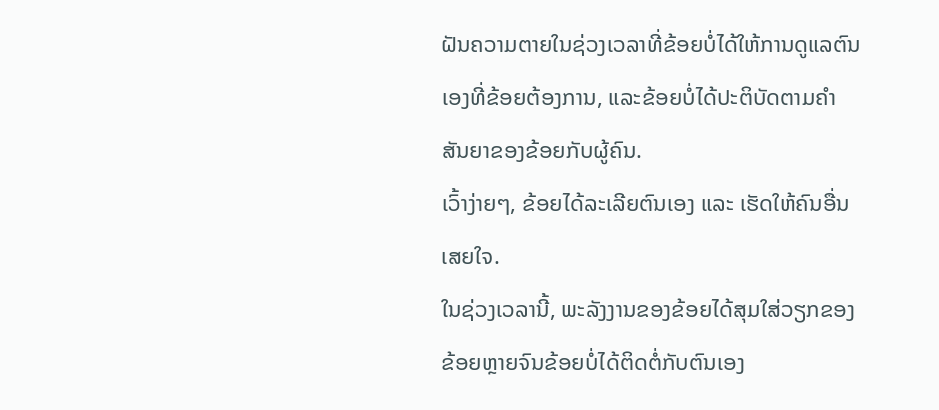ຝັນຄວາມຕາຍໃນຊ່ວງເວລາທີ່ຂ້ອຍບໍ່ໄດ້ໃຫ້ການດູແລຕົນເອງທີ່ຂ້ອຍຕ້ອງການ, ແລະຂ້ອຍບໍ່ໄດ້ປະຕິບັດຕາມຄໍາສັນຍາຂອງຂ້ອຍກັບຜູ້ຄົນ.
ເວົ້າງ່າຍໆ, ຂ້ອຍໄດ້ລະເລີຍຕົນເອງ ແລະ ເຮັດໃຫ້ຄົນອື່ນເສຍໃຈ.
ໃນຊ່ວງເວລານີ້, ພະລັງງານຂອງຂ້ອຍໄດ້ສຸມໃສ່ວຽກຂອງຂ້ອຍຫຼາຍຈົນຂ້ອຍບໍ່ໄດ້ຕິດຕໍ່ກັບຕົນເອງ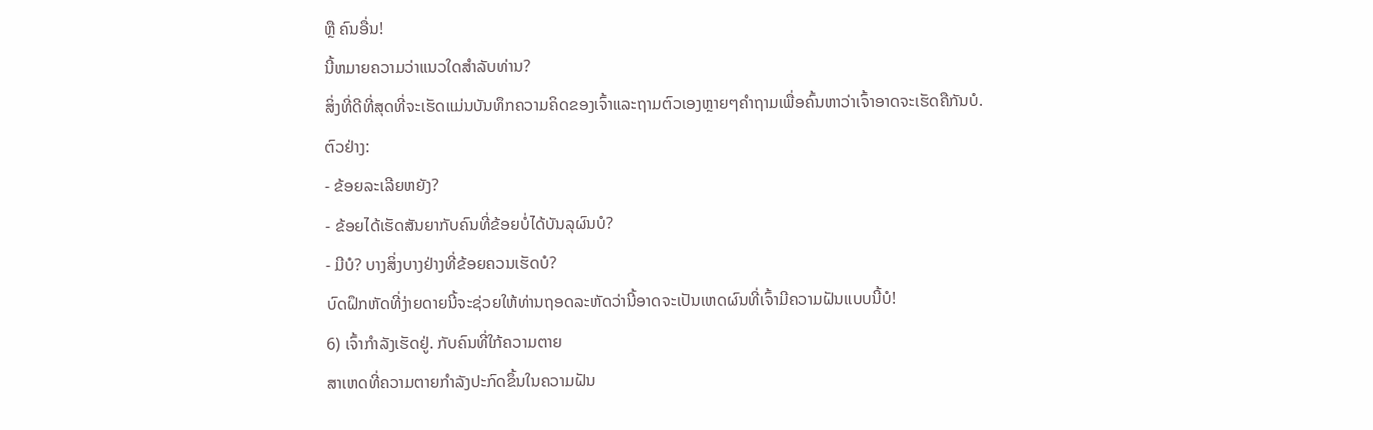ຫຼື ຄົນອື່ນ!
ນີ້ຫມາຍຄວາມວ່າແນວໃດສໍາລັບທ່ານ?
ສິ່ງທີ່ດີທີ່ສຸດທີ່ຈະເຮັດແມ່ນບັນທຶກຄວາມຄິດຂອງເຈົ້າແລະຖາມຕົວເອງຫຼາຍໆຄໍາຖາມເພື່ອຄົ້ນຫາວ່າເຈົ້າອາດຈະເຮັດຄືກັນບໍ.
ຕົວຢ່າງ:
- ຂ້ອຍລະເລີຍຫຍັງ?
- ຂ້ອຍໄດ້ເຮັດສັນຍາກັບຄົນທີ່ຂ້ອຍບໍ່ໄດ້ບັນລຸຜົນບໍ?
- ມີບໍ? ບາງສິ່ງບາງຢ່າງທີ່ຂ້ອຍຄວນເຮັດບໍ?
ບົດຝຶກຫັດທີ່ງ່າຍດາຍນີ້ຈະຊ່ວຍໃຫ້ທ່ານຖອດລະຫັດວ່ານີ້ອາດຈະເປັນເຫດຜົນທີ່ເຈົ້າມີຄວາມຝັນແບບນີ້ບໍ!
6) ເຈົ້າກໍາລັງເຮັດຢູ່. ກັບຄົນທີ່ໃກ້ຄວາມຕາຍ
ສາເຫດທີ່ຄວາມຕາຍກຳລັງປະກົດຂຶ້ນໃນຄວາມຝັນ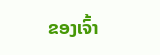ຂອງເຈົ້າ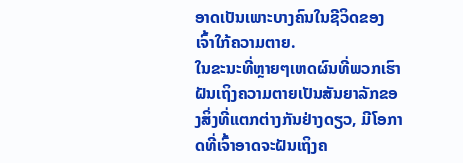ອາດເປັນເພາະບາງຄົນໃນຊີວິດຂອງເຈົ້າໃກ້ຄວາມຕາຍ.
ໃນຂະນະທີ່ຫຼາຍໆເຫດຜົນທີ່ພວກເຮົາຝັນເຖິງຄວາມຕາຍເປັນສັນຍາລັກຂອງສິ່ງທີ່ແຕກຕ່າງກັນຢ່າງດຽວ, ມີໂອກາດທີ່ເຈົ້າອາດຈະຝັນເຖິງຄ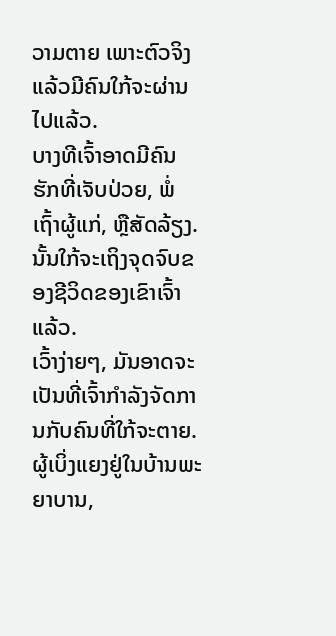ວາມຕາຍ ເພາະຕົວຈິງແລ້ວມີຄົນໃກ້ຈະຜ່ານໄປແລ້ວ.
ບາງທີເຈົ້າອາດມີຄົນຮັກທີ່ເຈັບປ່ວຍ, ພໍ່ເຖົ້າຜູ້ແກ່, ຫຼືສັດລ້ຽງ. ນັ້ນໃກ້ຈະເຖິງຈຸດຈົບຂອງຊີວິດຂອງເຂົາເຈົ້າແລ້ວ.
ເວົ້າງ່າຍໆ, ມັນອາດຈະເປັນທີ່ເຈົ້າກໍາລັງຈັດການກັບຄົນທີ່ໃກ້ຈະຕາຍ.
ຜູ້ເບິ່ງແຍງຢູ່ໃນບ້ານພະຍາບານ,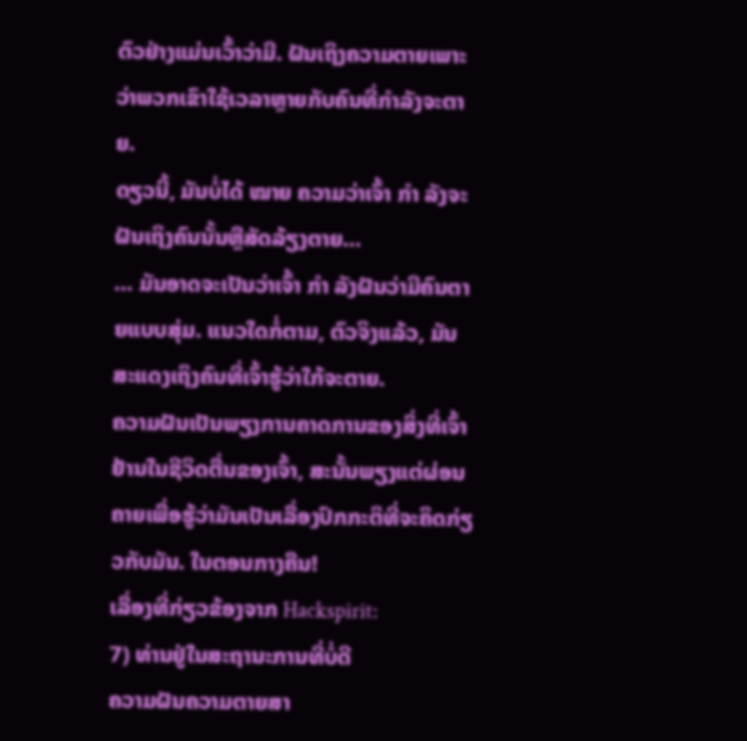ຕົວຢ່າງແມ່ນເວົ້າວ່າມີ. ຝັນເຖິງຄວາມຕາຍເພາະວ່າພວກເຂົາໃຊ້ເວລາຫຼາຍກັບຄົນທີ່ກໍາລັງຈະຕາຍ.
ດຽວນີ້, ມັນບໍ່ໄດ້ ໝາຍ ຄວາມວ່າເຈົ້າ ກຳ ລັງຈະຝັນເຖິງຄົນນັ້ນຫຼືສັດລ້ຽງຕາຍ…
… ມັນອາດຈະເປັນວ່າເຈົ້າ ກຳ ລັງຝັນວ່າມີຄົນຕາຍແບບສຸ່ມ. ແນວໃດກໍ່ຕາມ, ຕົວຈິງແລ້ວ, ມັນສະແດງເຖິງຄົນທີ່ເຈົ້າຮູ້ວ່າໃກ້ຈະຕາຍ.
ຄວາມຝັນເປັນພຽງການຄາດການຂອງສິ່ງທີ່ເຈົ້າຢ້ານໃນຊີວິດຕື່ນຂອງເຈົ້າ, ສະນັ້ນພຽງແຕ່ຜ່ອນຄາຍເພື່ອຮູ້ວ່າມັນເປັນເລື່ອງປົກກະຕິທີ່ຈະຄິດກ່ຽວກັບມັນ. ໃນຕອນກາງຄືນ!
ເລື່ອງທີ່ກ່ຽວຂ້ອງຈາກ Hackspirit:
7) ທ່ານຢູ່ໃນສະຖານະການທີ່ບໍ່ດີ
ຄວາມຝັນຄວາມຕາຍສາ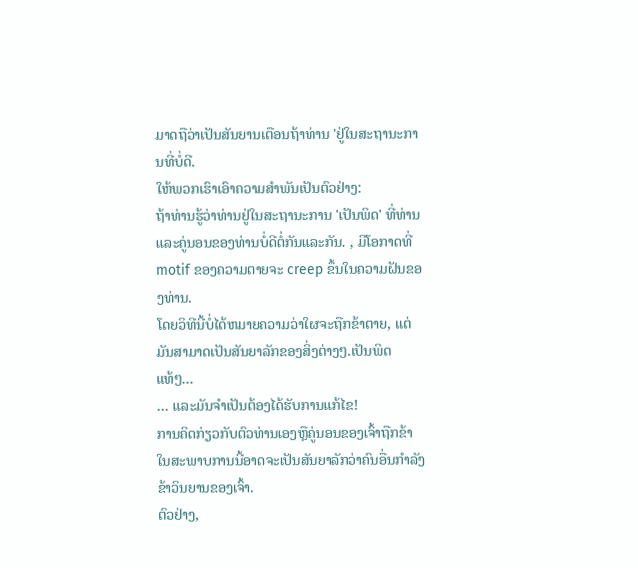ມາດຖືວ່າເປັນສັນຍານເຕືອນຖ້າທ່ານ 'ຢູ່ໃນສະຖານະການທີ່ບໍ່ດີ.
ໃຫ້ພວກເຮົາເອົາຄວາມສໍາພັນເປັນຕົວຢ່າງ:
ຖ້າທ່ານຮູ້ວ່າທ່ານຢູ່ໃນສະຖານະການ 'ເປັນພິດ' ທີ່ທ່ານແລະຄູ່ນອນຂອງທ່ານບໍ່ດີຕໍ່ກັນແລະກັນ. , ມີໂອກາດທີ່ motif ຂອງຄວາມຕາຍຈະ creep ຂຶ້ນໃນຄວາມຝັນຂອງທ່ານ.
ໂດຍວິທີນີ້ບໍ່ໄດ້ຫມາຍຄວາມວ່າໃຜຈະຖືກຂ້າຕາຍ, ແຕ່ມັນສາມາດເປັນສັນຍາລັກຂອງສິ່ງຕ່າງໆ.ເປັນພິດແທ້ໆ…
… ແລະມັນຈໍາເປັນຕ້ອງໄດ້ຮັບການແກ້ໄຂ!
ການຄິດກ່ຽວກັບຕົວທ່ານເອງຫຼືຄູ່ນອນຂອງເຈົ້າຖືກຂ້າໃນສະພາບການນີ້ອາດຈະເປັນສັນຍາລັກວ່າຄົນອື່ນກໍາລັງຂ້າວິນຍານຂອງເຈົ້າ.
ຕົວຢ່າງ,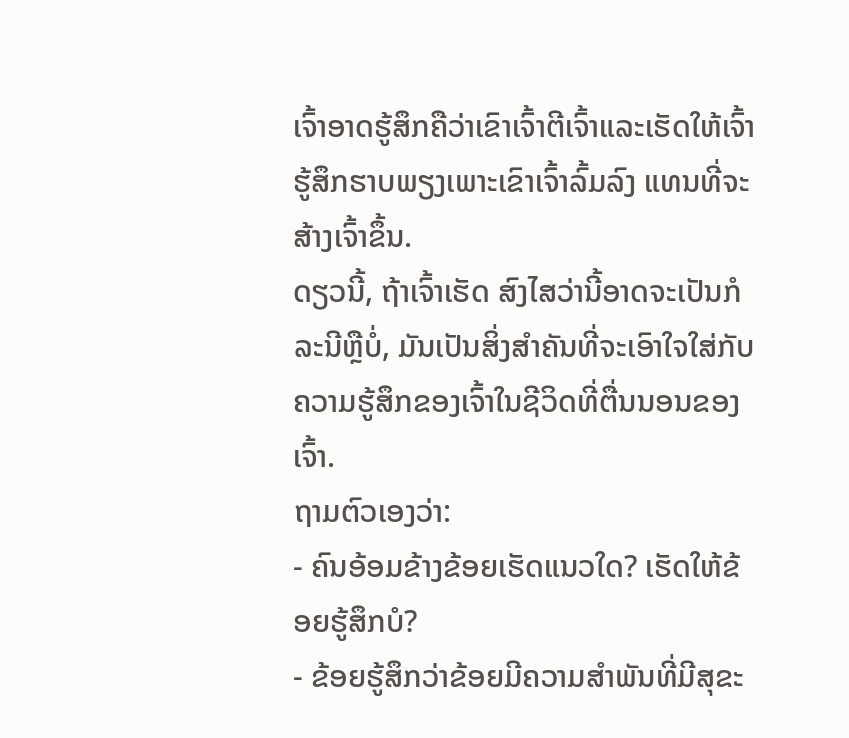ເຈົ້າອາດຮູ້ສຶກຄືວ່າເຂົາເຈົ້າຕີເຈົ້າແລະເຮັດໃຫ້ເຈົ້າຮູ້ສຶກຮາບພຽງເພາະເຂົາເຈົ້າລົ້ມລົງ ແທນທີ່ຈະສ້າງເຈົ້າຂຶ້ນ.
ດຽວນີ້, ຖ້າເຈົ້າເຮັດ ສົງໄສວ່ານີ້ອາດຈະເປັນກໍລະນີຫຼືບໍ່, ມັນເປັນສິ່ງສໍາຄັນທີ່ຈະເອົາໃຈໃສ່ກັບຄວາມຮູ້ສຶກຂອງເຈົ້າໃນຊີວິດທີ່ຕື່ນນອນຂອງເຈົ້າ.
ຖາມຕົວເອງວ່າ:
- ຄົນອ້ອມຂ້າງຂ້ອຍເຮັດແນວໃດ? ເຮັດໃຫ້ຂ້ອຍຮູ້ສຶກບໍ?
- ຂ້ອຍຮູ້ສຶກວ່າຂ້ອຍມີຄວາມສຳພັນທີ່ມີສຸຂະ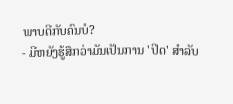ພາບດີກັບຄົນບໍ?
- ມີຫຍັງຮູ້ສຶກວ່າມັນເປັນການ 'ປິດ' ສຳລັບ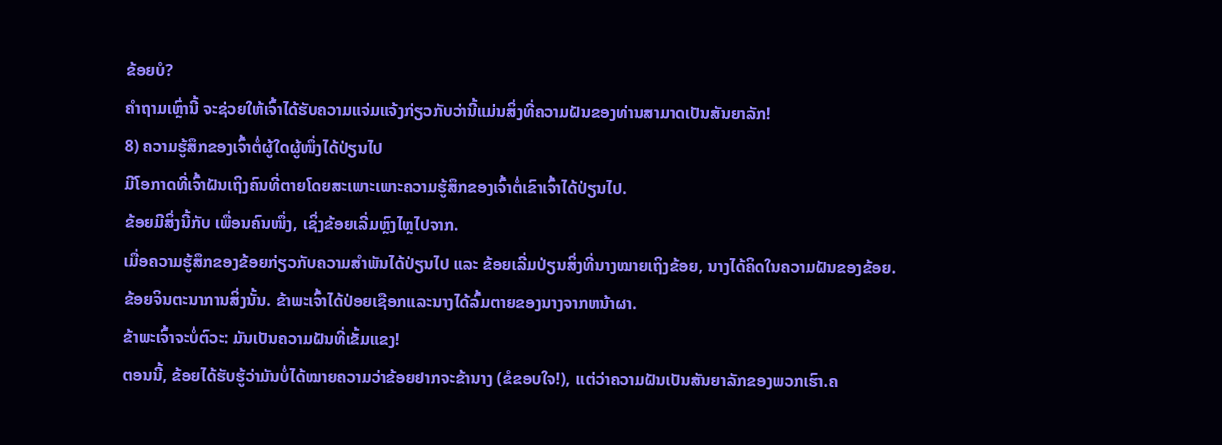ຂ້ອຍບໍ?
ຄຳຖາມເຫຼົ່ານີ້ ຈະຊ່ວຍໃຫ້ເຈົ້າໄດ້ຮັບຄວາມແຈ່ມແຈ້ງກ່ຽວກັບວ່ານີ້ແມ່ນສິ່ງທີ່ຄວາມຝັນຂອງທ່ານສາມາດເປັນສັນຍາລັກ!
8) ຄວາມຮູ້ສຶກຂອງເຈົ້າຕໍ່ຜູ້ໃດຜູ້ໜຶ່ງໄດ້ປ່ຽນໄປ
ມີໂອກາດທີ່ເຈົ້າຝັນເຖິງຄົນທີ່ຕາຍໂດຍສະເພາະເພາະຄວາມຮູ້ສຶກຂອງເຈົ້າຕໍ່ເຂົາເຈົ້າໄດ້ປ່ຽນໄປ.
ຂ້ອຍມີສິ່ງນີ້ກັບ ເພື່ອນຄົນໜຶ່ງ, ເຊິ່ງຂ້ອຍເລີ່ມຫຼົງໄຫຼໄປຈາກ.
ເມື່ອຄວາມຮູ້ສຶກຂອງຂ້ອຍກ່ຽວກັບຄວາມສຳພັນໄດ້ປ່ຽນໄປ ແລະ ຂ້ອຍເລີ່ມປ່ຽນສິ່ງທີ່ນາງໝາຍເຖິງຂ້ອຍ, ນາງໄດ້ຄິດໃນຄວາມຝັນຂອງຂ້ອຍ.
ຂ້ອຍຈິນຕະນາການສິ່ງນັ້ນ. ຂ້າພະເຈົ້າໄດ້ປ່ອຍເຊືອກແລະນາງໄດ້ລົ້ມຕາຍຂອງນາງຈາກຫນ້າຜາ.
ຂ້າພະເຈົ້າຈະບໍ່ຕົວະ: ມັນເປັນຄວາມຝັນທີ່ເຂັ້ມແຂງ!
ຕອນນີ້, ຂ້ອຍໄດ້ຮັບຮູ້ວ່າມັນບໍ່ໄດ້ໝາຍຄວາມວ່າຂ້ອຍຢາກຈະຂ້ານາງ (ຂໍຂອບໃຈ!), ແຕ່ວ່າຄວາມຝັນເປັນສັນຍາລັກຂອງພວກເຮົາ.ຄ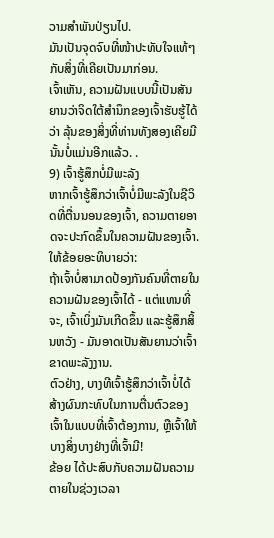ວາມສຳພັນປ່ຽນໄປ.
ມັນເປັນຈຸດຈົບທີ່ໜ້າປະທັບໃຈແທ້ໆກັບສິ່ງທີ່ເຄີຍເປັນມາກ່ອນ.
ເຈົ້າເຫັນ, ຄວາມຝັນແບບນີ້ເປັນສັນຍານວ່າຈິດໃຕ້ສຳນຶກຂອງເຈົ້າຮັບຮູ້ໄດ້ວ່າ ລຸ້ນຂອງສິ່ງທີ່ທ່ານທັງສອງເຄີຍມີນັ້ນບໍ່ແມ່ນອີກແລ້ວ. .
9) ເຈົ້າຮູ້ສຶກບໍ່ມີພະລັງ
ຫາກເຈົ້າຮູ້ສຶກວ່າເຈົ້າບໍ່ມີພະລັງໃນຊີວິດທີ່ຕື່ນນອນຂອງເຈົ້າ, ຄວາມຕາຍອາດຈະປະກົດຂຶ້ນໃນຄວາມຝັນຂອງເຈົ້າ.
ໃຫ້ຂ້ອຍອະທິບາຍວ່າ:
ຖ້າເຈົ້າບໍ່ສາມາດປ້ອງກັນຄົນທີ່ຕາຍໃນຄວາມຝັນຂອງເຈົ້າໄດ້ - ແຕ່ແທນທີ່ຈະ, ເຈົ້າເບິ່ງມັນເກີດຂຶ້ນ ແລະຮູ້ສຶກສິ້ນຫວັງ - ມັນອາດເປັນສັນຍານວ່າເຈົ້າຂາດພະລັງງານ.
ຕົວຢ່າງ, ບາງທີເຈົ້າຮູ້ສຶກວ່າເຈົ້າບໍ່ໄດ້ສ້າງຜົນກະທົບໃນການຕື່ນຕົວຂອງເຈົ້າໃນແບບທີ່ເຈົ້າຕ້ອງການ, ຫຼືເຈົ້າໃຫ້ບາງສິ່ງບາງຢ່າງທີ່ເຈົ້າມີ!
ຂ້ອຍ ໄດ້ປະສົບກັບຄວາມຝັນຄວາມຕາຍໃນຊ່ວງເວລາ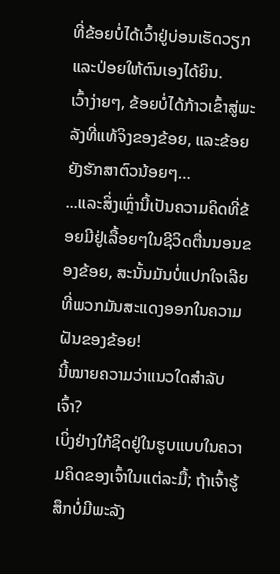ທີ່ຂ້ອຍບໍ່ໄດ້ເວົ້າຢູ່ບ່ອນເຮັດວຽກ ແລະປ່ອຍໃຫ້ຕົນເອງໄດ້ຍິນ.
ເວົ້າງ່າຍໆ, ຂ້ອຍບໍ່ໄດ້ກ້າວເຂົ້າສູ່ພະລັງທີ່ແທ້ຈິງຂອງຂ້ອຍ, ແລະຂ້ອຍຍັງຮັກສາຕົວນ້ອຍໆ…
...ແລະສິ່ງເຫຼົ່ານີ້ເປັນຄວາມຄິດທີ່ຂ້ອຍມີຢູ່ເລື້ອຍໆໃນຊີວິດຕື່ນນອນຂອງຂ້ອຍ, ສະນັ້ນມັນບໍ່ແປກໃຈເລີຍທີ່ພວກມັນສະແດງອອກໃນຄວາມຝັນຂອງຂ້ອຍ!
ນີ້ໝາຍຄວາມວ່າແນວໃດສຳລັບເຈົ້າ?
ເບິ່ງຢ່າງໃກ້ຊິດຢູ່ໃນຮູບແບບໃນຄວາມຄິດຂອງເຈົ້າໃນແຕ່ລະມື້; ຖ້າເຈົ້າຮູ້ສຶກບໍ່ມີພະລັງ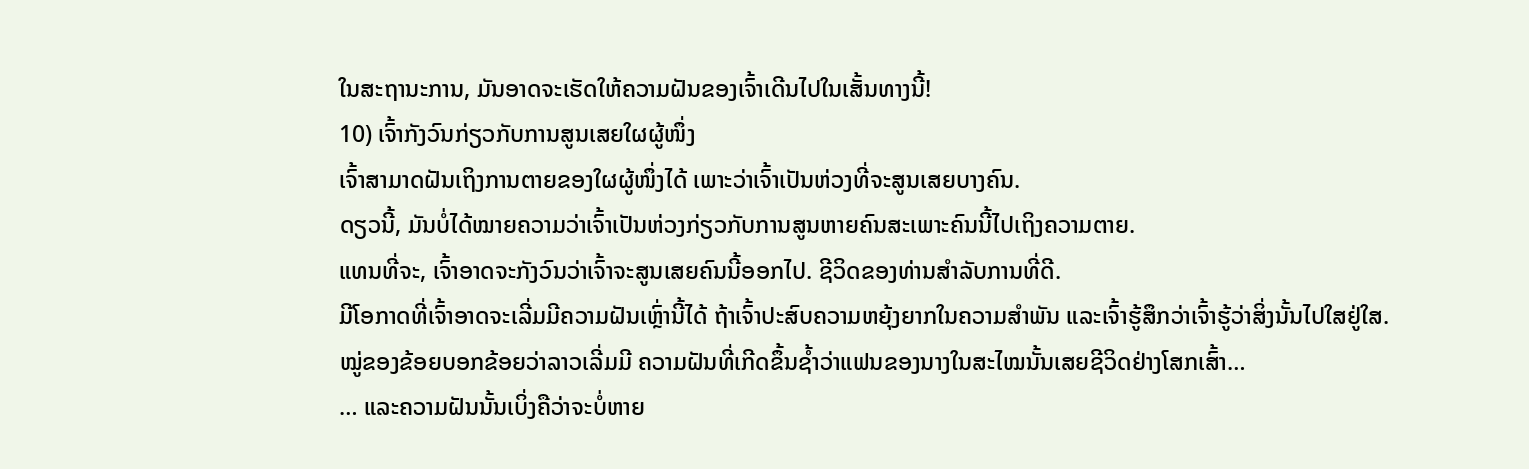ໃນສະຖານະການ, ມັນອາດຈະເຮັດໃຫ້ຄວາມຝັນຂອງເຈົ້າເດີນໄປໃນເສັ້ນທາງນີ້!
10) ເຈົ້າກັງວົນກ່ຽວກັບການສູນເສຍໃຜຜູ້ໜຶ່ງ
ເຈົ້າສາມາດຝັນເຖິງການຕາຍຂອງໃຜຜູ້ໜຶ່ງໄດ້ ເພາະວ່າເຈົ້າເປັນຫ່ວງທີ່ຈະສູນເສຍບາງຄົນ.
ດຽວນີ້, ມັນບໍ່ໄດ້ໝາຍຄວາມວ່າເຈົ້າເປັນຫ່ວງກ່ຽວກັບການສູນຫາຍຄົນສະເພາະຄົນນີ້ໄປເຖິງຄວາມຕາຍ.
ແທນທີ່ຈະ, ເຈົ້າອາດຈະກັງວົນວ່າເຈົ້າຈະສູນເສຍຄົນນີ້ອອກໄປ. ຊີວິດຂອງທ່ານສໍາລັບການທີ່ດີ.
ມີໂອກາດທີ່ເຈົ້າອາດຈະເລີ່ມມີຄວາມຝັນເຫຼົ່ານີ້ໄດ້ ຖ້າເຈົ້າປະສົບຄວາມຫຍຸ້ງຍາກໃນຄວາມສຳພັນ ແລະເຈົ້າຮູ້ສຶກວ່າເຈົ້າຮູ້ວ່າສິ່ງນັ້ນໄປໃສຢູ່ໃສ.
ໝູ່ຂອງຂ້ອຍບອກຂ້ອຍວ່າລາວເລີ່ມມີ ຄວາມຝັນທີ່ເກີດຂຶ້ນຊ້ຳວ່າແຟນຂອງນາງໃນສະໄໝນັ້ນເສຍຊີວິດຢ່າງໂສກເສົ້າ…
… ແລະຄວາມຝັນນັ້ນເບິ່ງຄືວ່າຈະບໍ່ຫາຍ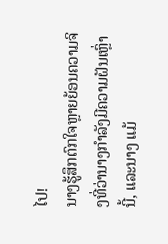ໄປ!
ນາງຮູ້ສຶກຕົກໃຈຫຼາຍຍ້ອນຄວາມຈິງທີ່ວ່ານາງກຳລັງມີຄວາມຝັນເຫຼົ່ານີ້, ແລະນາງ ແມ້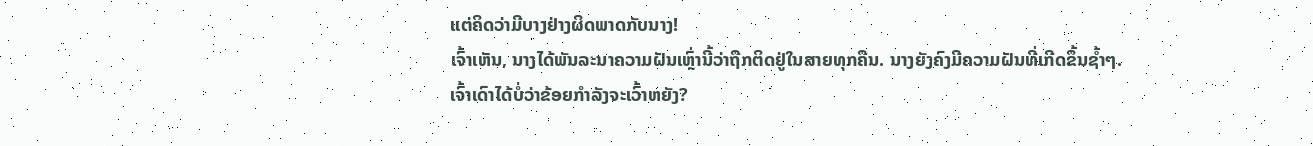ແຕ່ຄິດວ່າມີບາງຢ່າງຜິດພາດກັບນາງ!
ເຈົ້າເຫັນ, ນາງໄດ້ພັນລະນາຄວາມຝັນເຫຼົ່ານີ້ວ່າຖືກຕິດຢູ່ໃນສາຍທຸກຄືນ. ນາງຍັງຄົງມີຄວາມຝັນທີ່ເກີດຂຶ້ນຊ້ຳໆ.
ເຈົ້າເດົາໄດ້ບໍ່ວ່າຂ້ອຍກຳລັງຈະເວົ້າຫຍັງ?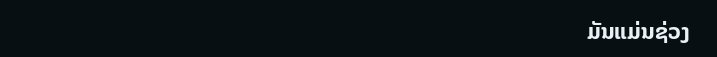ມັນແມ່ນຊ່ວງ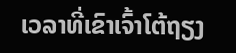ເວລາທີ່ເຂົາເຈົ້າໂຕ້ຖຽງ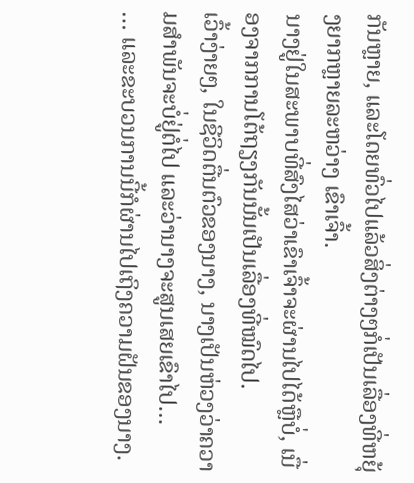ກັນຫຼາຍ, ແລະໂດຍທົ່ວໄປແລ້ວສິ່ງຕ່າງໆກໍ່ເປັນເລື່ອງທີ່ຫຍຸ້ງຍາກຫຼາຍລະຫວ່າງ ເຂົາເຈົ້າ.
ນາງຢູ່ໃນສະພາບທີ່ສົງໄສວ່າເຂົາເຈົ້າຈະຜ່ານໄປໄດ້ຫຼືບໍ່, ເນື່ອງຈາກການໂຕ້ຖຽງກັນນັ້ນເປັນເລື່ອງທີ່ໝົດໄປ.
ເວົ້າງ່າຍໆ, ໃນຊີວິດຕື່ນຕົວຂອງນາງ, ນາງເປັນຫ່ວງວ່າຄວາມສຳພັນຈະບໍ່ຢູ່ຕໍ່ໄປ ແລະວ່ານາງຈະສູນເສຍເຂົາໄປ…
… ແລະຂະບວນການນີ້ກໍຜ່ານໄປເຖິງຄວາມຝັນຂອງນາງ.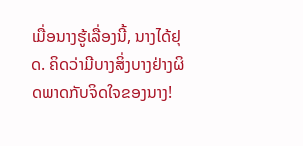ເມື່ອນາງຮູ້ເລື່ອງນີ້, ນາງໄດ້ຢຸດ. ຄິດວ່າມີບາງສິ່ງບາງຢ່າງຜິດພາດກັບຈິດໃຈຂອງນາງ!